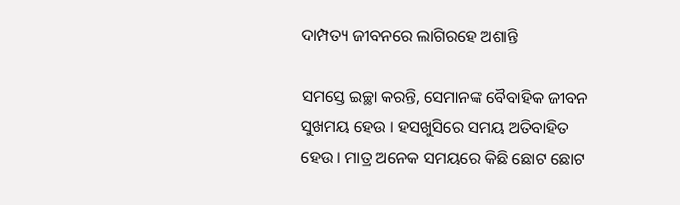ଦାମ୍ପତ୍ୟ ଜୀବନରେ ଲାଗିରହେ ଅଶାନ୍ତି

ସମସ୍ତେ ଇଚ୍ଛା କରନ୍ତି, ସେମାନଙ୍କ ବୈବାହିକ ଜୀବନ ସୁଖମୟ ହେଉ । ହସଖୁସିରେ ସମୟ ଅତିବାହିତ ହେଉ । ମାତ୍ର ଅନେକ ସମୟରେ କିଛି ଛୋଟ ଛୋଟ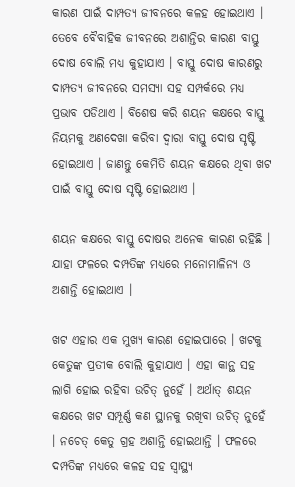କାରଣ ପାଇଁ ଦାମ୍ପତ୍ୟ ଜୀବନରେ କଳହ ହୋଇଥାଏ । ତେବେ ବୈବାହିକ ଜୀବନରେ ଅଶାନ୍ତିର କାରଣ ବାସ୍ତୁ ଦୋଷ ବୋଲି ମଧ୍ୟ କୁହାଯାଏ । ବାସ୍ତୁ ଦୋଷ କାରଣରୁ ଦାମ୍ପତ୍ୟ ଜୀବନରେ ସମସ୍ୟା ସହ ସମ୍ପର୍କରେ ମଧ୍ୟ ପ୍ରଭାବ ପଡିଥାଏ । ବିଶେଷ କରି ଶୟନ କକ୍ଷରେ ବାସ୍ତୁ ନିୟମକୁ ଅଣଦେଖା କରିବା ଦ୍ୱାରା ବାସ୍ତୁ ଦୋଷ ସୃଷ୍ଟି ହୋଇଥାଏ । ଜାଣନ୍ତୁ କେମିତି ଶୟନ କକ୍ଷରେ ଥିବା ଖଟ ପାଇଁ ବାସ୍ତୁ ଦୋଷ ସୃଷ୍ଟି ହୋଇଥାଏ ।

ଶୟନ କକ୍ଷରେ ବାସ୍ତୁ ଦୋଷର ଅନେକ କାରଣ ରହିଛି । ଯାହା ଫଳରେ ଦମ୍ପତିଙ୍କ ମଧ୍ୟରେ ମନୋମାଳିନ୍ୟ ଓ ଅଶାନ୍ତି ହୋଇଥାଏ ।

ଖଟ ଏହାର ଏକ ମୁଖ୍ୟ କାରଣ ହୋଇପାରେ । ଖଟକୁ କେତୁଙ୍କ ପ୍ରତୀକ ବୋଲି କୁହାଯାଏ । ଏହା କାନ୍ଥ ସହ ଲାଗି ହୋଇ ରହିବା ଉଚିତ୍ ନୁହେଁ । ଅର୍ଥାତ୍ ଶୟନ କକ୍ଷରେ ଖଟ ସମ୍ପୂର୍ଣ୍ଣ କଣ ସ୍ଥାନକୁ ରଖିବା ଉଚିତ୍ ନୁହେଁ । ନଚେତ୍ କେତୁ ଗ୍ରହ ଅଶାନ୍ତି ହୋଇଥାନ୍ତି । ଫଳରେ ଦମ୍ପତିଙ୍କ ମଧ୍ୟରେ କଳହ ସହ ସ୍ୱାସ୍ଥ୍ୟ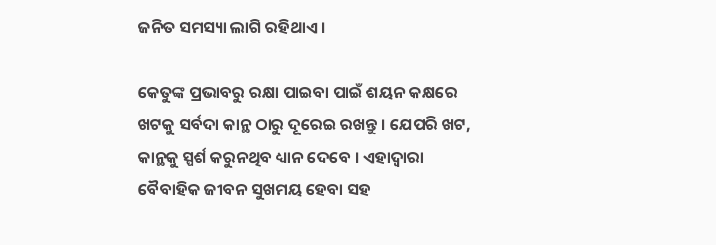ଜନିତ ସମସ୍ୟା ଲାଗି ରହିଥାଏ ।

କେତୁଙ୍କ ପ୍ରଭାବରୁ ରକ୍ଷା ପାଇବା ପାଇଁ ଶୟନ କକ୍ଷରେ ଖଟକୁ ସର୍ବଦା କାନ୍ଥ ଠାରୁ ଦୂରେଇ ରଖନ୍ତୁ । ଯେପରି ଖଟ, କାନ୍ଥକୁ ସ୍ପର୍ଶ କରୁନଥିବ ଧ୍ୟାନ ଦେବେ । ଏହାଦ୍ୱାରା ବୈବାହିକ ଜୀବନ ସୁଖମୟ ହେବା ସହ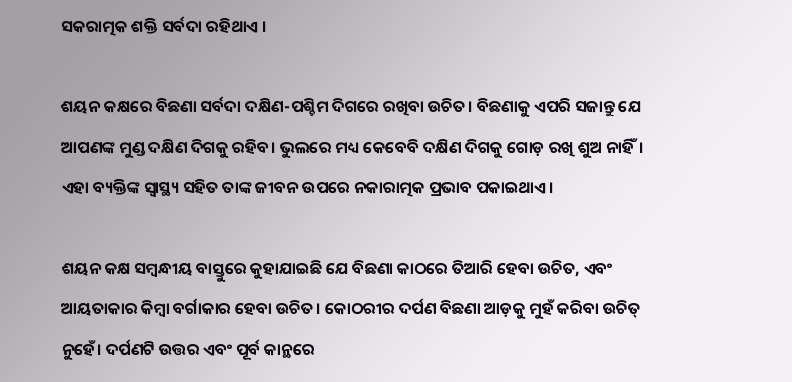ସକରାତ୍ମକ ଶକ୍ତି ସର୍ବଦା ରହିଥାଏ ।

ଶୟନ କକ୍ଷରେ ବିଛଣା ସର୍ବଦା ଦକ୍ଷିଣ-ପଶ୍ଚିମ ଦିଗରେ ରଖିବା ଉଚିତ। ବିଛଣାକୁ ଏପରି ସଜାନ୍ତୁ ଯେ ଆପଣଙ୍କ ମୁଣ୍ଡ ଦକ୍ଷିଣ ଦିଗକୁ ରହିବ। ଭୁଲରେ ମଧ୍ୟ କେବେବି ଦକ୍ଷିଣ ଦିଗକୁ ଗୋଡ଼ ରଖି ଶୁଅ ନାହିଁ। ଏହା ବ୍ୟକ୍ତିଙ୍କ ସ୍ୱାସ୍ଥ୍ୟ ସହିତ ତାଙ୍କ ଜୀବନ ଉପରେ ନକାରାତ୍ମକ ପ୍ରଭାବ ପକାଇଥାଏ।

ଶୟନ କକ୍ଷ ସମ୍ବନ୍ଧୀୟ ବାସ୍ତୁରେ କୁହାଯାଇଛି ଯେ ବିଛଣା କାଠରେ ତିଆରି ହେବା ଉଚିତ, ଏବଂ ଆୟତାକାର କିମ୍ବା ବର୍ଗାକାର ହେବା ଉଚିତ। କୋଠରୀର ଦର୍ପଣ ବିଛଣା ଆଡ଼କୁ ମୁହଁ କରିବା ଉଚିତ୍ ନୁହେଁ। ଦର୍ପଣଟି ଉତ୍ତର ଏବଂ ପୂର୍ବ କାନ୍ଥରେ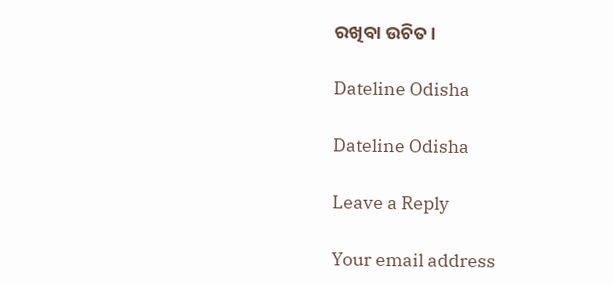ରଖିବା ଉଚିତ।

Dateline Odisha

Dateline Odisha

Leave a Reply

Your email address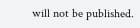will not be published.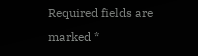Required fields are marked *